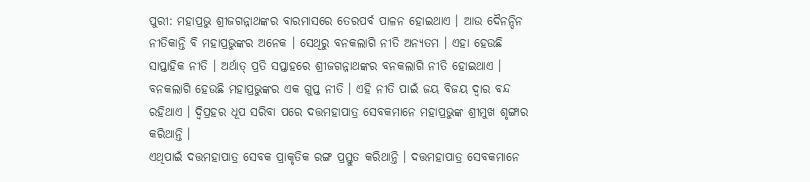ପୁରୀ: ମହାପ୍ରଭୁ ଶ୍ରୀଜଗନ୍ନାଥଙ୍କର ବାରମାସରେ ତେରପର୍ବ ପାଳନ ହୋଇଥାଏ । ଆଉ ଦୈନନ୍ଦିନ ନୀତିକାନ୍ତି ବି ମହାପ୍ରଭୁଙ୍କର ଅନେକ । ସେଥିରୁ ବନକଲାଗି ନୀତି ଅନ୍ୟତମ । ଏହା ହେଉଛି ସାପ୍ତାହିକ ନୀତି । ଅର୍ଥାତ୍ ପ୍ରତି ସପ୍ତାହରେ ଶ୍ରୀଜଗନ୍ନାଥଙ୍କର ବନକଲାଗି ନୀତି ହୋଇଥାଏ । ବନକଲାଗି ହେଉଛି ମହାପ୍ରଭୁଙ୍କର ଏକ ଗୁପ୍ତ ନୀତି । ଏହି ନୀତି ପାଇଁ ଜୟ ବିଜୟ ଦ୍ୱାର ବନ୍ଦ ରହିଥାଏ । ଦ୍ୱିପ୍ରହର ଧୂପ ସରିବା ପରେ ଦତ୍ତମହାପାତ୍ର ସେବକମାନେ ମହାପ୍ରଭୁଙ୍କ ଶ୍ରୀମୁଖ ଶୃଙ୍ଗାର କରିଥାନ୍ତି ।
ଏଥିପାଇଁ ଦତ୍ତମହାପାତ୍ର ସେବକ ପ୍ରାକୃତିକ ରଙ୍ଗ ପ୍ରସ୍ତୁତ କରିଥାନ୍ତି । ଦତ୍ତମହାପାତ୍ର ସେବକମାନେ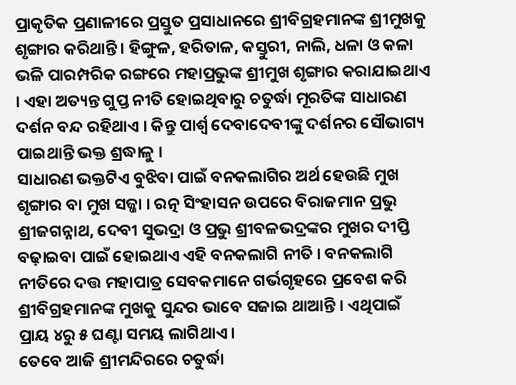ପ୍ରାକୃତିକ ପ୍ରଣାଳୀରେ ପ୍ରସ୍ତୁତ ପ୍ରସାଧାନରେ ଶ୍ରୀବିଗ୍ରହମାନଙ୍କ ଶ୍ରୀମୁଖକୁ ଶୃଙ୍ଗାର କରିଥାନ୍ତି । ହିଙ୍ଗୁଳ, ହରିତାଳ, କସ୍ତୁରୀ, ନାଲି, ଧଳା ଓ କଳା ଭଳି ପାରମ୍ପରିକ ରଙ୍ଗରେ ମହାପ୍ରଭୁଙ୍କ ଶ୍ରୀମୁଖ ଶୃଙ୍ଗାର କରାଯାଇଥାଏ । ଏହା ଅତ୍ୟନ୍ତ ଗୁପ୍ତ ନୀତି ହୋଇଥିବାରୁ ଚତୁର୍ଦ୍ଧା ମୂରତିଙ୍କ ସାଧାରଣ ଦର୍ଶନ ବନ୍ଦ ରହିଥାଏ । କିନ୍ତୁ ପାର୍ଶ୍ଵ ଦେବାଦେବୀଙ୍କୁ ଦର୍ଶନର ସୌଭାଗ୍ୟ ପାଇଥାନ୍ତି ଭକ୍ତ ଶ୍ରଦ୍ଧାଳୁ ।
ସାଧାରଣ ଭକ୍ତଟିଏ ବୁଝିବା ପାଇଁ ବନକଲାଗିର ଅର୍ଥ ହେଉଛି ମୁଖ ଶୃଙ୍ଗାର ବା ମୁଖ ସଜ୍ଜା । ରତ୍ନ ସିଂହାସନ ଉପରେ ବିରାଜମାନ ପ୍ରଭୁ ଶ୍ରୀଜଗନ୍ନାଥ, ଦେବୀ ସୁଭଦ୍ରା ଓ ପ୍ରଭୁ ଶ୍ରୀବଳଭଦ୍ରଙ୍କର ମୁଖର ଦୀପ୍ତି ବଢ଼ାଇବା ପାଇଁ ହୋଇଥାଏ ଏହି ବନକଲାଗି ନୀତି । ବନକଲାଗି ନୀତିରେ ଦତ୍ତ ମହାପାତ୍ର ସେବକମାନେ ଗର୍ଭଗୃହରେ ପ୍ରବେଶ କରି ଶ୍ରୀବିଗ୍ରହମାନଙ୍କ ମୁଖକୁ ସୁନ୍ଦର ଭାବେ ସଜାଇ ଥାଆନ୍ତି । ଏଥିପାଇଁ ପ୍ରାୟ ୪ରୁ ୫ ଘଣ୍ଟା ସମୟ ଲାଗିଥାଏ ।
ତେବେ ଆଜି ଶ୍ରୀମନ୍ଦିରରେ ଚତୁର୍ଦ୍ଧା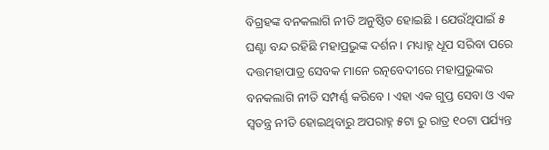ବିଗ୍ରହଙ୍କ ବନକଲାଗି ନୀତି ଅନୁଷ୍ଠିତ ହୋଇଛି । ଯେଉଁଥିପାଇଁ ୫ ଘଣ୍ଟା ବନ୍ଦ ରହିଛି ମହାପ୍ରଭୁଙ୍କ ଦର୍ଶନ । ମଧ୍ୟାହ୍ନ ଧୂପ ସରିବା ପରେ ଦତ୍ତମହାପାତ୍ର ସେବକ ମାନେ ରତ୍ନବେଦୀରେ ମହାପ୍ରଭୁଙ୍କର ବନକଲାଗି ନୀତି ସମ୍ପର୍ଣ୍ଣ କରିବେ । ଏହା ଏକ ଗୁପ୍ତ ସେବା ଓ ଏକ ସ୍ୱତନ୍ତ୍ର ନୀତି ହୋଇଥିବାରୁ ଅପରାହ୍ନ ୫ଟା ରୁ ରାତ୍ର ୧୦ଟା ପର୍ଯ୍ୟନ୍ତ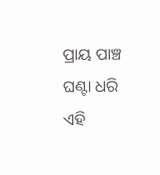ପ୍ରାୟ ପାଞ୍ଚ ଘଣ୍ଟା ଧରି ଏହି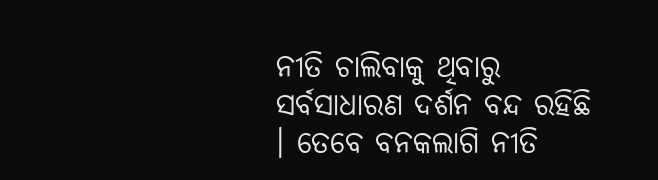ନୀତି ଚାଲିବାକୁ ଥିବାରୁ ସର୍ବସାଧାରଣ ଦର୍ଶନ ବନ୍ଦ ରହିଛି । ତେବେ ବନକଲାଗି ନୀତି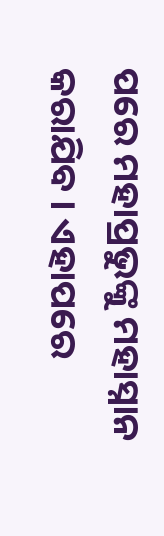ପରେ ମହାପ୍ରଭୁଙ୍କୁ ମହାସ୍ନାନ କରାଯିବ । ଏହାପରେ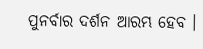ପୁନର୍ବାର ଦର୍ଶନ ଆରମ୍ଭ ହେବ ।